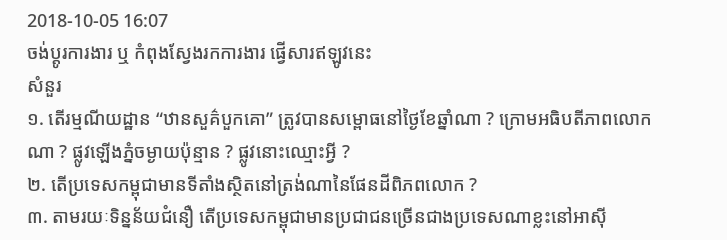2018-10-05 16:07
ចង់ប្តូរការងារ ឬ កំពុងស្វែងរកការងារ ផ្វើសារឥឡូវនេះ
សំនួរ
១. តើរម្មណីយដ្ឋាន “ឋានសួគ៌បួកគោ” ត្រូវបានសម្ពោធនៅថ្ងៃខែឆ្នាំណា ? ក្រោមអធិបតីភាពលោកណា ? ផ្លូវឡើងភ្នំចម្ងាយប៉ុន្មាន ? ផ្លូវនោះឈ្មោះអ្វី ?
២. តើប្រទេសកម្ពុជាមានទីតាំងស្ថិតនៅត្រង់ណានៃផែនដីពិភពលោក ?
៣. តាមរយៈទិន្នន័យជំនឿ តើប្រទេសកម្ពុជាមានប្រជាជនច្រើនជាងប្រទេសណាខ្លះនៅអាស៊ី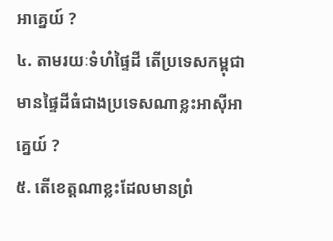អាគ្នេយ៍ ?
៤. តាមរយៈទំហំផ្ទៃដី តើប្រទេសកម្ពុជាមានផ្ទៃដីធំជាងប្រទេសណាខ្លះអាស៊ីអាគ្នេយ៍ ?
៥. តើខេត្តណាខ្លះដែលមានព្រំ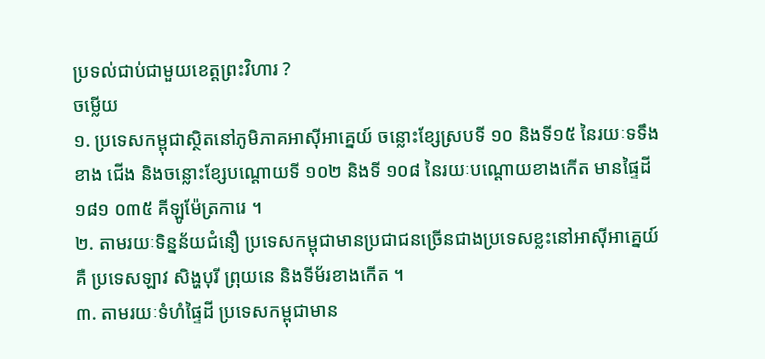ប្រទល់ជាប់ជាមួយខេត្តព្រះវិហារ ?
ចម្លើយ
១. ប្រទេសកម្ពុជាស្ថិតនៅភូមិភាគអាស៊ីអាគ្នេយ៍ ចន្លោះខ្សែស្របទី ១០ និងទី១៥ នៃរយៈទទឹងខាង ជើង និងចន្លោះខ្សែបណ្តោយទី ១០២ និងទី ១០៨ នៃរយៈបណ្តោយខាងកើត មានផ្ទៃដី ១៨១ ០៣៥ គីឡូម៉ែត្រការេ ។
២. តាមរយៈទិន្នន័យជំនឿ ប្រទេសកម្ពុជាមានប្រជាជនច្រើនជាងប្រទេសខ្លះនៅអាស៊ីអាគ្នេយ៍គឺ ប្រទេសឡាវ សិង្ហបុរី ព្រុយនេ និងទីម័រខាងកើត ។
៣. តាមរយៈទំហំផ្ទៃដី ប្រទេសកម្ពុជាមាន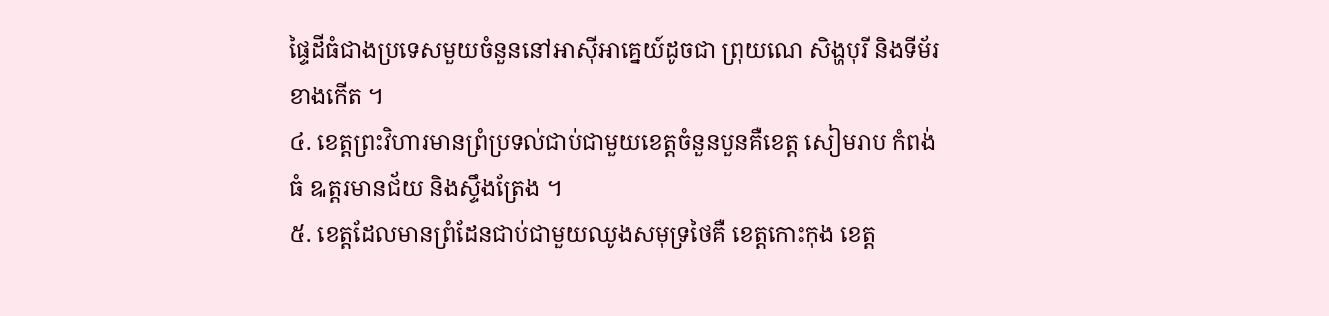ផ្ទៃដីធំជាងប្រទេសមួយចំនួននៅអាស៊ីអាគ្នេយ៍ដូចជា ព្រុយណេ សិង្ហបុរី និងទីម័រខាងកើត ។
៤. ខេត្តព្រះវិហារមានព្រំប្រទល់ជាប់ជាមួយខេត្តចំនួនបួនគឺខេត្ត សៀមរាប កំពង់ធំ ឩត្តរមានជ័យ និងស្ទឹងត្រែង ។
៥. ខេត្តដែលមានព្រំដែនជាប់ជាមួយឈូងសមុទ្រថៃគឺ ខេត្តកោះកុង ខេត្ត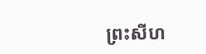ព្រះសីហ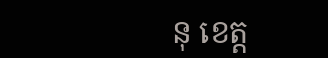នុ ខេត្ត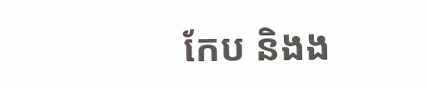កែប និងង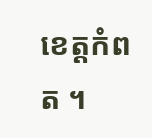ខេត្តកំពត ។